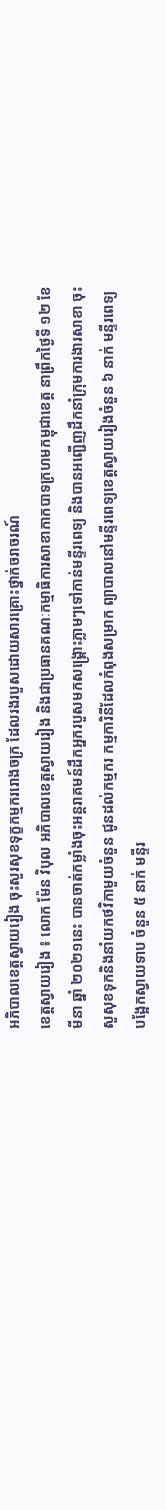អភិបាលខេត្តស្វាយរៀង ចុះសួរសុខទុក្ខកម្មកររោងចក្រ ដែលរងរបួសដោយសារគ្រោះថ្នាក់ចរាចរណ៍
ខេត្តស្វាយរៀង ៖ លោក ម៉ែន វិបុល អភិបាលខេត្តស្វាយរៀង និងជាប្រធានគណៈកម្មាធិការសាខាកាកបាទក្រហមកម្ពុជាខេត្ត នាព្រឹកថ្ងៃទី ១២ ខែមីនា ឆ្នាំ ២០២១នេះ បានចាត់កម្លាំងចុះអន្តរាគមន៍ដឹកអ្នករបួសមកសង្គ្រោះភ្លាមៗទៅកាន់មន្ទីរពេទ្យ និងបានអញ្ជើញដឹកនាំក្រុមការងារសាខា ចុះសួសុខទុកនិងនាំយកថវិកាមួយចំនួន ជូនដល់កម្មករ កម្មការិនីដែលកំពុងសម្រាក ព្យាបាលនៅមន្ទីរពេទ្យខេត្តស្វាយរៀងចំនួន ៦ នាក់ មន្ទីរពេទ្យបង្អែកស្វាយទាប ចំនួន ៥ នាក់ មន្ទីរ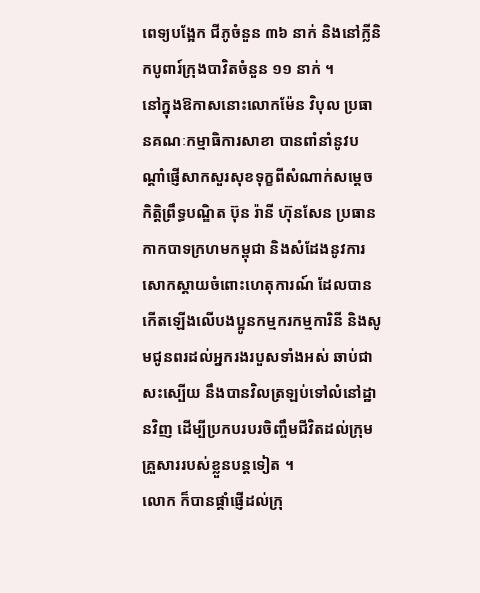ពេទ្យបង្អែក ជីភូចំនួន ៣៦ នាក់ និងនៅក្លីនិកបូពារ៍ក្រុងបាវិតចំនួន ១១ នាក់ ។
នៅក្នុងឱកាសនោះលោកម៉ែន វិបុល ប្រធានគណៈកម្មាធិការសាខា បានពាំនាំនូវបណ្តាំផ្ញើសាកសួរសុខទុក្ខពីសំណាក់សម្តេចកិត្តិព្រឹទ្ធបណ្ឌិត ប៊ុន រ៉ានី ហ៊ុនសែន ប្រធានកាកបាទក្រហមកម្ពុជា និងសំដែងនូវការសោកស្តាយចំពោះហេតុការណ៍ ដែលបានកើតឡើងលើបងប្អូនកម្មករកម្មការិនី និងសូមជូនពរដល់អ្នករងរបួសទាំងអស់ ឆាប់ជាសះស្បើយ នឹងបានវិលត្រឡប់ទៅលំនៅដ្ឋានវិញ ដើម្បីប្រកបរបរចិញ្ចឹមជីវិតដល់ក្រុមគ្រួសាររបស់ខ្លួនបន្តទៀត ។
លោក ក៏បានផ្តាំផ្ញើដល់ក្រុ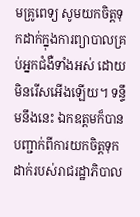មគ្រូពេទ្យ សូមយកចិត្តទុកដាក់ក្នុងការព្យាបាលគ្រប់អ្នកជំងឺទាំងអស់ ដោយមិនរើសអើងឡើយ។ ទន្ទឹមនឹងនេះ ឯកឧត្តមក៏បានបញ្ជាក់ពីការយកចិត្តទុកដាក់របស់រាជរដ្ឋាភិបាល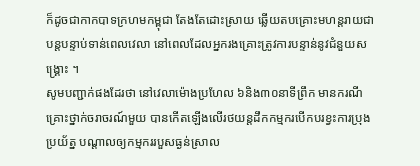ក៏ដូចជាកាកបាទក្រហមកម្ពុជា តែងតែដោះស្រាយ ឆ្លើយតបគ្រោះមហន្តរាយជាបន្តបន្ទាប់ទាន់ពេលវេលា នៅពេលដែលអ្នករងគ្រោះត្រូវការបន្ទាន់នូវជំនួយសង្គ្រោះ ។
សូមបញ្ជាក់ផងដែរថា នៅវេលាម៉ោងប្រហែល ៦និង៣០នាទីព្រឹក មានករណីគ្រោះថ្នាក់ចរាចរណ៍មួយ បានកើតឡើងលើរថយន្តដឹកកម្មករបើកបរខ្វះការប្រុងប្រយ័ត្ន បណ្តាលឲ្យកម្មកររបួសធ្ងន់ស្រាល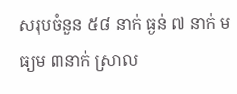សរុបចំនួន ៥៨ នាក់ ធ្ងន់ ៧ នាក់ មធ្យម ៣នាក់ ស្រាល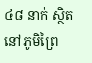៤៨ នាក់ ស្ថិតនៅភូមិព្រៃ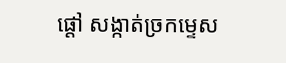ផ្តៅ សង្កាត់ច្រកម្ទេស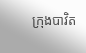ក្រុងបាវិត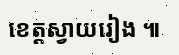ខេត្តស្វាយរៀង ៕